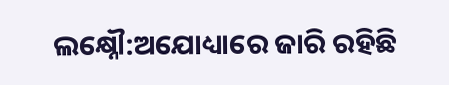ଲକ୍ଷ୍ନୌ:ଅଯୋଧ୍ୟାରେ ଜାରି ରହିଛି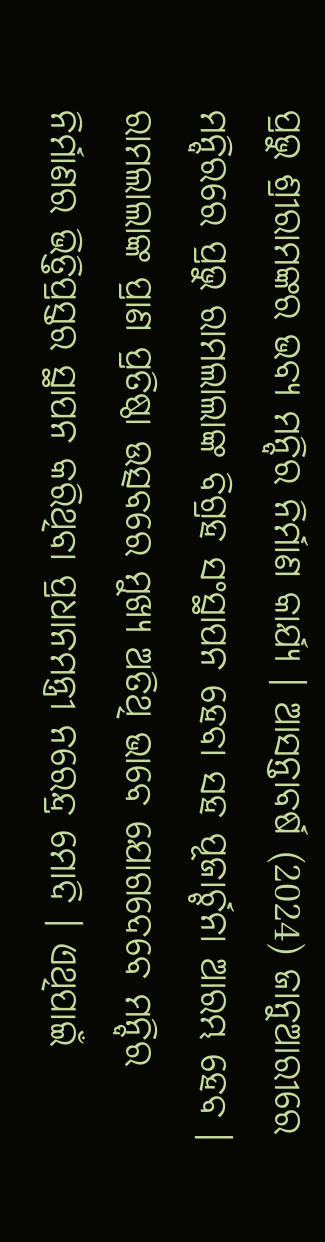ପ୍ରଭୁ ଶ୍ରୀରାମଙ୍କର ଭବ୍ୟ ମନ୍ଦିର ନିର୍ମାଣ କାର୍ଯ୍ୟ । ଆସନ୍ତାବର୍ଷ (2024) ଜାନୁଆରୀରେ ମନ୍ଦିରରେ ପ୍ରଭୁ ରାମଲାଲାଙ୍କ ବିଗ୍ରହ ସଂସ୍ଥାପନ ହେବା ସହ ପୂଜାର୍ଚ୍ଚନା ଆରମ୍ଭ ହେବ । ରାମଲାଲାଙ୍କ ପ୍ରାଣ ପ୍ରତିଷ୍ଠା ଉତ୍ସବରେ ମୁଖ୍ୟ ଅତିଥି ଭାବେ ଯୋଗଦେବେ ମନ୍ଦିର ନିର୍ମାଣର ଭିତ୍ତିପ୍ରସ୍ତର ସ୍ଥାପନ କରିଥିବା ପ୍ରଧାନମନ୍ତ୍ରୀ ନରେନ୍ଦ୍ର ମୋଦି । ଏଥିପାଇଁ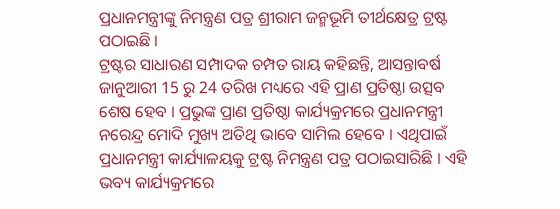ପ୍ରଧାନମନ୍ତ୍ରୀଙ୍କୁ ନିମନ୍ତ୍ରଣ ପତ୍ର ଶ୍ରୀରାମ ଜନ୍ମଭୂମି ତୀର୍ଥକ୍ଷେତ୍ର ଟ୍ରଷ୍ଟ ପଠାଇଛି ।
ଟ୍ରଷ୍ଟର ସାଧାରଣ ସମ୍ପାଦକ ଚମ୍ପତ ରାୟ କହିଛନ୍ତି, ଆସନ୍ତାବର୍ଷ ଜାନୁଆରୀ 15 ରୁ 24 ତରିଖ ମଧ୍ୟରେ ଏହି ପ୍ରାଣ ପ୍ରତିଷ୍ଠା ଉତ୍ସବ ଶେଷ ହେବ । ପ୍ରଭୁଙ୍କ ପ୍ରାଣ ପ୍ରତିଷ୍ଠା କାର୍ଯ୍ୟକ୍ରମରେ ପ୍ରଧାନମନ୍ତ୍ରୀ ନରେନ୍ଦ୍ର ମୋଦି ମୁଖ୍ୟ ଅତିଥି ଭାବେ ସାମିଲ ହେବେ । ଏଥିପାଇଁ ପ୍ରଧାନମନ୍ତ୍ରୀ କାର୍ଯ୍ୟାଳୟକୁ ଟ୍ରଷ୍ଟ ନିମନ୍ତ୍ରଣ ପତ୍ର ପଠାଇସାରିଛି । ଏହି ଭବ୍ୟ କାର୍ଯ୍ୟକ୍ରମରେ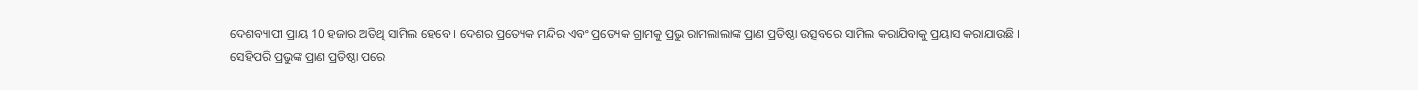ଦେଶବ୍ୟାପୀ ପ୍ରାୟ 10 ହଜାର ଅତିଥି ସାମିଲ ହେବେ । ଦେଶର ପ୍ରତ୍ୟେକ ମନ୍ଦିର ଏବଂ ପ୍ରତ୍ୟେକ ଗ୍ରାମକୁ ପ୍ରଭୁ ରାମଲାଲାଙ୍କ ପ୍ରାଣ ପ୍ରତିଷ୍ଠା ଉତ୍ସବରେ ସାମିଲ କରାଯିବାକୁ ପ୍ରୟାସ କରାଯାଉଛି ।
ସେହିପରି ପ୍ରଭୁଙ୍କ ପ୍ରାଣ ପ୍ରତିଷ୍ଠା ପରେ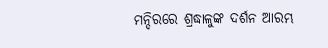ମନ୍ଦିରରେ ଶ୍ରଦ୍ଧାଳୁଙ୍କ ଦର୍ଶନ ଆରମ୍ଭ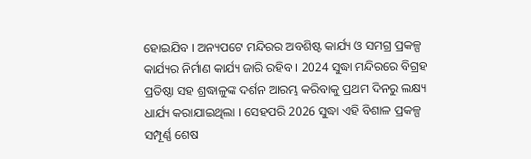ହୋଇଯିବ । ଅନ୍ୟପଟେ ମନ୍ଦିରର ଅବଶିଷ୍ଟ କାର୍ଯ୍ୟ ଓ ସମଗ୍ର ପ୍ରକଳ୍ପ କାର୍ଯ୍ୟର ନିର୍ମାଣ କାର୍ଯ୍ୟ ଜାରି ରହିବ । 2024 ସୁଦ୍ଧା ମନ୍ଦିରରେ ବିଗ୍ରହ ପ୍ରତିଷ୍ଠା ସହ ଶ୍ରଦ୍ଧାଳୁଙ୍କ ଦର୍ଶନ ଆରମ୍ଭ କରିବାକୁ ପ୍ରଥମ ଦିନରୁ ଲକ୍ଷ୍ୟ ଧାର୍ଯ୍ୟ କରାଯାଇଥିଲା । ସେହପରି 2026 ସୁଦ୍ଧା ଏହି ବିଶାଳ ପ୍ରକଳ୍ପ ସମ୍ପୂର୍ଣ୍ଣ ଶେଷ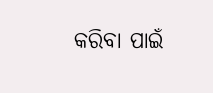କରିବା ପାଇଁ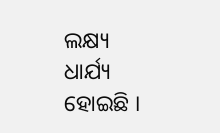ଲକ୍ଷ୍ୟ ଧାର୍ଯ୍ୟ ହୋଇଛି ।